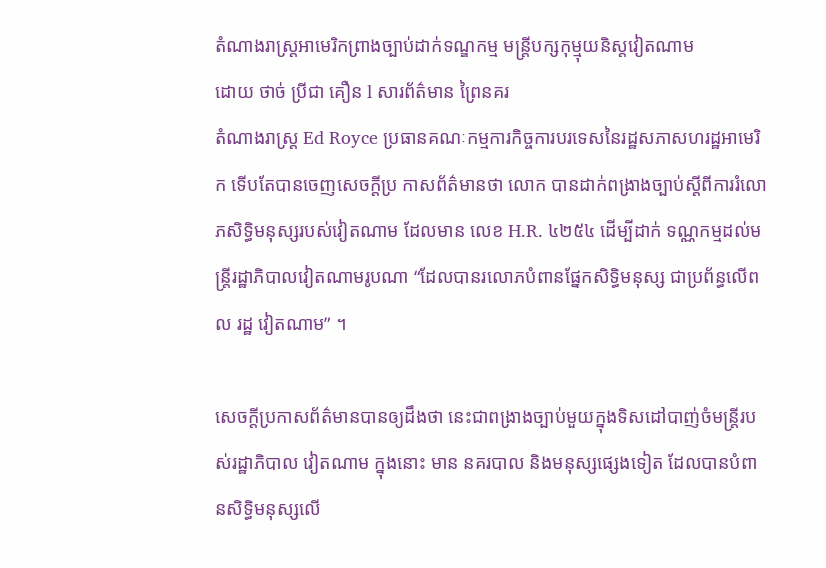តំណាងរាស្ត្រអាមេរិកព្រាងច្បាប់ដាក់ទណ្ឌកម្ម មន្ត្រីបក្សកុម្មុយនិស្តវៀតណាម
ដោយ ថាច់ ប្រីជា គឿន l សារព័ត៌មាន ព្រៃនគរ
តំណាងរាស្ត្រ Ed Royce ប្រធានគណៈកម្មការកិច្ចការបរទេសនៃរដ្ឋសភាសហរដ្ឋអាមេរិក ទើបតែបានចេញសេចក្ដីប្រ កាសព័ត៌មានថា លោក បានដាក់ពង្រាងច្បាប់ស្ដីពីការរំលោភសិទ្ធិមនុស្សរបស់វៀតណាម ដែលមាន លេខ H.R. ៤២៥៤ ដើម្បីដាក់ ទណ្ណកម្មដល់មន្ត្រីរដ្ឋាភិបាលវៀតណាមរូបណា “ដែលបានរលោភបំពានផ្នែកសិទ្ធិមនុស្ស ជាប្រព័ន្ធលើពល រដ្ឋ វៀតណាម” ។

សេចក្ដីប្រកាសព័ត៌មានបានឲ្យដឹងថា នេះជាពង្រាងច្បាប់មួយក្នុងទិសដៅបាញ់ចំមន្ត្រីរបស់រដ្ឋាភិបាល វៀតណាម ក្នុងនោះ មាន នគរបាល និងមនុស្សផ្សេងទៀត ដែលបានបំពានសិទ្ធិមនុស្សលើ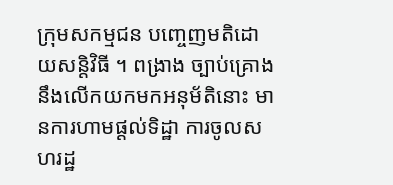ក្រុមសកម្មជន បញ្ចេញមតិដោយសន្តិវិធី ។ ពង្រាង ច្បាប់គ្រោង នឹងលើកយកមកអនុម័តិនោះ មានការហាមផ្ដល់ទិដ្ឋា ការចូលសហរដ្ឋ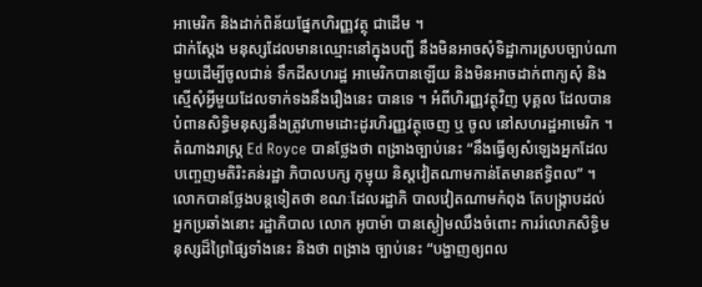អាមេរិក និងដាក់ពិន័យផ្នែកហិរញ្ញវត្ថុ ជាដើម ។
ជាក់ស្ដែង មនុស្សដែលមានឈ្មោះនៅក្នុងបញ្ជី នឹងមិនអាចសុំទិដ្ឋាការស្របច្បាប់ណាមួយដើម្បីចូលជាន់ ទឹកដីសហរដ្ឋ អាមេរិកបានឡើយ និងមិនអាចដាក់ពាក្យសុំ និងស្មើសុំអ្វីមួយដែលទាក់ទងនឹងរឿងនេះ បានទេ ។ អំពីហិរញ្ញវត្ថុវិញ បុគ្គល ដែលបានបំពានសិទ្ធិមនុស្សនឹងត្រូវហាមដោះដូរហិរញ្ញវត្ថុចេញ ឬ ចូល នៅសហរដ្ឋអាមេរិក ។
តំណាងរាស្ត្រ Ed Royce បានថ្លែងថា ពង្រាងច្បាប់នេះ “នឹងធ្វើឲ្យសំឡេងអ្នកដែលបញ្ចេញមតិរិះគន់រដ្ឋា ភិបាលបក្ស កុម្មុយ និស្តវៀតណាមកាន់តែមានឥទ្ធិពល” ។ លោកបានថ្លែងបន្តទៀតថា ខណៈដែលរដ្ឋាភិ បាលវៀតណាមកំពុង តែបង្ក្រាបដល់ អ្នកប្រឆាំងនោះ រដ្ឋាភិបាល លោក អូបាម៉ា បានស្ងៀមឈឹងចំពោះ ការរំលោភសិទ្ធិមនុស្សដ៏ព្រៃផ្សៃទាំងនេះ និងថា ពង្រាង ច្បាប់នេះ “បង្ហាញឲ្យពល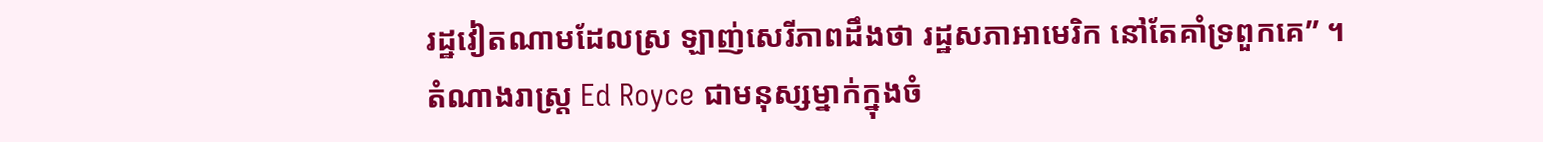រដ្ឋវៀតណាមដែលស្រ ឡាញ់សេរីភាពដឹងថា រដ្ឋសភាអាមេរិក នៅតែគាំទ្រពួកគេ” ។
តំណាងរាស្ត្រ Ed Royce ជាមនុស្សម្នាក់ក្នុងចំ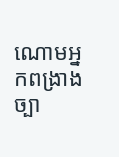ណោមអ្នកពង្រាងច្បា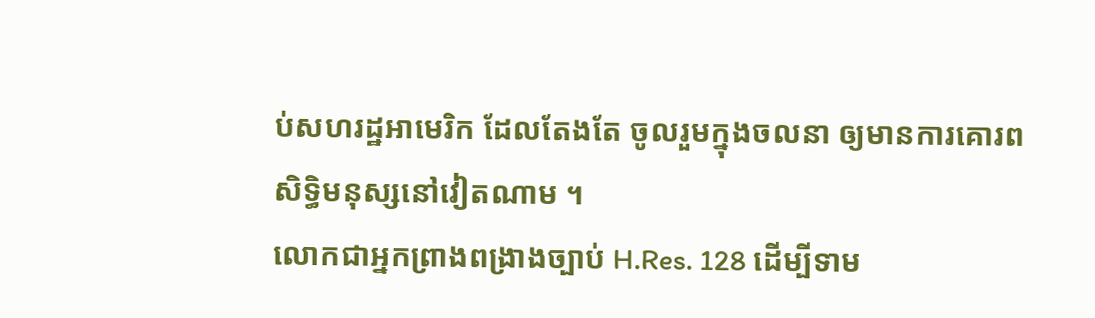ប់សហរដ្ឋអាមេរិក ដែលតែងតែ ចូលរួមក្នុងចលនា ឲ្យមានការគោរពសិទ្ធិមនុស្សនៅវៀតណាម ។
លោកជាអ្នកព្រាងពង្រាងច្បាប់ H.Res. 128 ដើម្បីទាម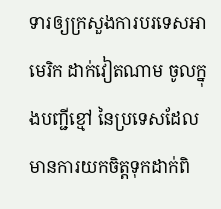ទារឲ្យក្រសួងការបរទេសអាមេរិក ដាក់វៀតណាម ចូលក្នុងបញ្ជីខ្មៅ នៃប្រទេសដែលមានការយកចិត្តទុកដាក់ពិ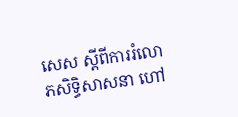សេស ស្ដីពីការរំលោភសិទ្ធិសាសនា ហៅ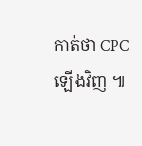កាត់ថា CPC ឡើងវិញ ៕